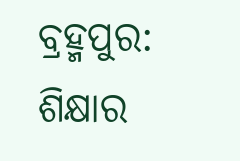ବ୍ରହ୍ମପୁର: ଶିକ୍ଷାର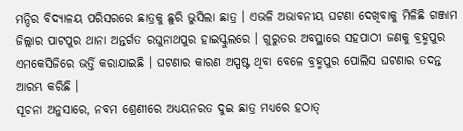ମନ୍ଦିର ବିଦ୍ୟାଳୟ ପରିସରରେ ଛାତ୍ରକୁ ଛୁରି ଭୁସିଲା ଛାତ୍ର । ଏଭଳି ଅଭାବନୀୟ ଘଟଣା ଦେଖିବାକୁ ମିଳିଛି ଗଞ୍ଜାମ ଜିଲ୍ଲାର ପାଟପୁର ଥାନା ଅନ୍ତର୍ଗତ ରଘୁନାଥପୁର ହାଇସ୍କୁଲରେ । ଗୁରୁତର ଅବସ୍ଥାରେ ସହପାଠୀ ଜଣକୁ ବ୍ରହ୍ମପୁର ଏମକେସିଜିରେ ଭର୍ତ୍ତି କରାଯାଇଛି । ଘଟଣାର କାରଣ ଅସ୍ପଷ୍ଟ ଥିବା ବେଳେ ବ୍ରହ୍ମପୁର ପୋଲିସ ଘଟଣାର ତଦନ୍ତ ଆରମ୍ଭ କରିଛି ।
ସୂଚନା ଅନୁସାରେ, ନବମ ଶ୍ରେଣୀରେ ଅଧ୍ୟୟନରତ ଦୁଇ ଛାତ୍ର ମଧ୍ୟରେ ହଠାତ୍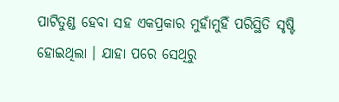ପାଟିତୁଣ୍ଡ ହେବା ସହ ଏକପ୍ରକାର ମୁହାଁମୁହିଁ ପରିସ୍ଥିତି ସୃଷ୍ଟି ହୋଇଥିଲା । ଯାହା ପରେ ସେଥିରୁ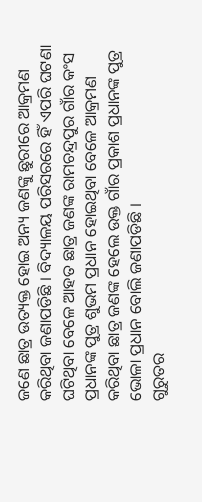ଜଣେ ଛାତ୍ର ଉତ୍ୟକ୍ତ ହୋଇ ଅନ୍ୟ ଜଣଙ୍କୁ ଛୁରୀରେ ଆକ୍ରମଣ କରିଥିବା ଜଣାପଡିଛି । ବିଦ୍ୟାଳୟ ପରିସରରେ ହିଁ ଏପରି ଘଟଣା ଘଟିଥିବା ବେଳେ ଆହତ ଛାତ୍ର ଜଣଙ୍କ ରାମଚନ୍ଦ୍ରପୁର ଗାଁର କଂସ ପ୍ରଧାନଙ୍କ ପୁତ୍ର ଶୁଭମ ପ୍ରଧାନ ହୋଇଥିବା ବେଳେ ଆକ୍ରମଣ କରିଥିବା ଛାତ୍ର ଜଣଙ୍କ ହେଲେ ଉକ୍ତ ଗାଁର ପ୍ରକାଶ ପ୍ରଧାନଙ୍କ ପୁତ୍ର ଭୋଳା ପ୍ରଧାନ ବୋଲି ଜଣାପଡିଛି ।
ଗୁରୁତର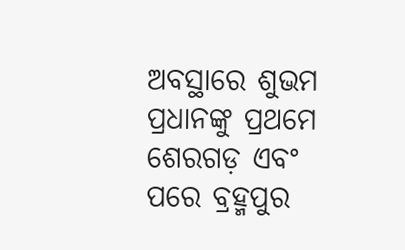ଅବସ୍ଥାରେ ଶୁଭମ ପ୍ରଧାନଙ୍କୁ ପ୍ରଥମେ ଶେରଗଡ଼ ଏବଂ ପରେ ବ୍ରହ୍ମପୁର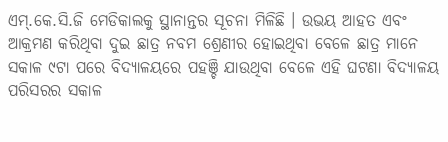ଏମ୍.କେ.ସି.ଜି ମେଡିକାଲକୁ ସ୍ଥାନାନ୍ତର ସୂଚନା ମିଳିଛି । ଉଭୟ ଆହତ ଏବଂ ଆକ୍ରମଣ କରିଥିବା ଦୁଇ ଛାତ୍ର ନବମ ଶ୍ରେଣୀର ହୋଇଥିବା ବେଳେ ଛାତ୍ର ମାନେ ସକାଳ ୯ଟା ପରେ ବିଦ୍ୟାଳୟରେ ପହଞ୍ଚି ଯାଉଥିବା ବେଳେ ଏହି ଘଟଣା ବିଦ୍ୟାଳୟ ପରିସରର ସକାଳ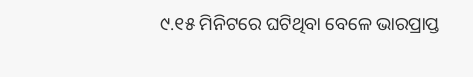୯.୧୫ ମିନିଟରେ ଘଟିଥିବା ବେଳେ ଭାରପ୍ରାପ୍ତ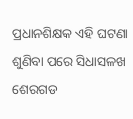ପ୍ରଧାନଶିକ୍ଷକ ଏହି ଘଟଣା ଶୁଣିବା ପରେ ସିଧାସଳଖ ଶେରଗଡ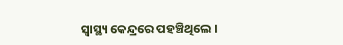ସ୍ବାସ୍ଥ୍ୟ କେନ୍ଦ୍ରରେ ପହଞ୍ଚିଥିଲେ ।